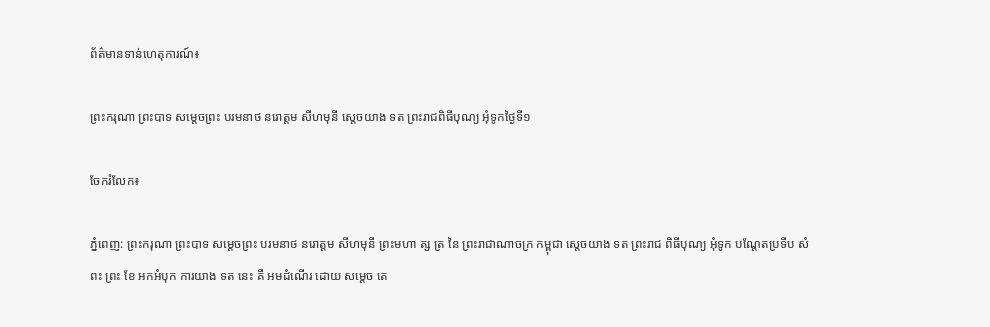ព័ត៌មានទាន់ហេតុការណ៍៖

ព្រះករុណា ព្រះបាទ សម្តេចព្រះ បរមនាថ នរោត្តម សីហមុនី ស្តេចយាង ទត ព្រះរាជពិធីបុណ្យ អុំទូកថ្ងៃទី១

ចែករំលែក៖

ភ្នំពេញ: ព្រះករុណា ព្រះបាទ សម្តេចព្រះ បរមនាថ នរោត្តម សីហមុនី ព្រះមហា ត្ស ត្រ នៃ ព្រះរាជាណាចក្រ កម្ពុជា ស្តេចយាង ទត ព្រះរាជ ពិធីបុណ្យ អុំទូក បណ្តែតប្រទីប សំពះ ព្រះ ខែ អកអំបុក ការយាង ទត នេះ គឺ អមដំណើរ ដោយ សម្តេច តេ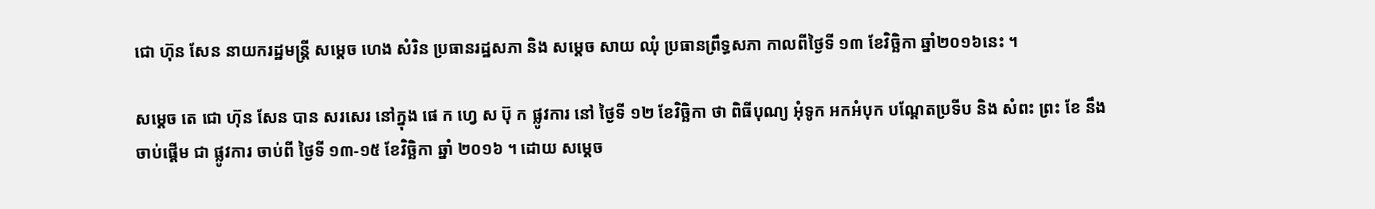ជោ ហ៊ុន សែន នាយករដ្ឋមន្ត្រី សម្តេច ហេង សំរិន ប្រធានរដ្ឋសភា និង សម្តេច សាយ ឈុំ ប្រធានព្រឹទ្ធសភា កាលពីថ្ងៃទី ១៣ ខែវិច្ឆិកា ឆ្នាំ២០១៦នេះ ។

សម្តេច តេ ជោ ហ៊ុន សែន បាន សរសេរ នៅក្នុង ផេ ក ហ្វេ ស ប៊ុ ក ផ្លូវការ នៅ ថ្ងៃទី ១២ ខែវិច្ឆិកា ថា ពិធីបុណ្យ អុំទូក អកអំបុក បណ្តែតប្រទីប និង សំពះ ព្រះ ខែ នឹង ចាប់ផ្តើម ជា ផ្លូវការ ចាប់ពី ថ្ងៃទី ១៣-១៥ ខែវិច្ឆិកា ឆ្នាំ ២០១៦ ។ ដោយ សម្តេច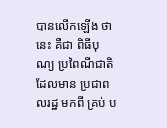បានលើកឡើង ថា នេះ គឺជា ពិធីបុណ្យ ប្រពៃណីជាតិ ដែលមាន ប្រជាពលរដ្ឋ មកពី គ្រប់ ប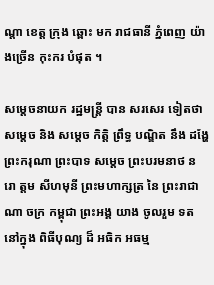ណ្តា ខេត្ត ក្រុង ឆ្ពោះ មក រាជធានី ភ្នំពេញ យ៉ាងច្រើន កុះករ បំផុត ។

សម្តេចនាយក រដ្ឋមន្ត្រី បាន សរសេរ ទៀតថា សម្តេច និង សម្តេច កិត្តិ ព្រឹទ្ធ បណ្ឌិត នឹង ដង្ហែ ព្រះករុណា ព្រះបាទ សម្ដេច ព្រះបរមនាថ ន រោ ត្ដម សីហមុនី ព្រះមហាក្សត្រ នៃ ព្រះរាជា ណា ចក្រ កម្ពុជា ព្រះអង្គ យាង ចូលរួម ទត នៅក្នុង ពិធីបុណ្យ ដ៏ អធិក អធម្ម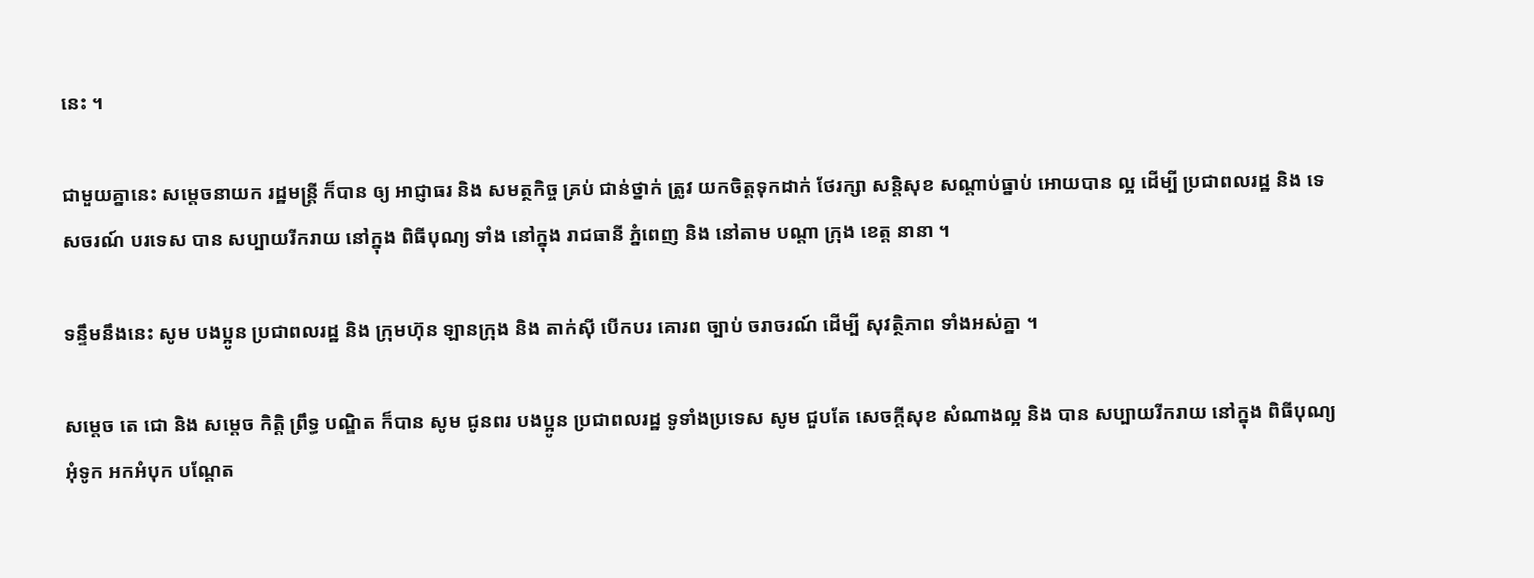នេះ ។

ជាមួយគ្នានេះ សម្តេចនាយក រដ្ឋមន្ត្រី ក៏បាន ឲ្យ អាជ្ញាធរ និង សមត្ថកិច្ច គ្រប់ ជាន់ថ្នាក់ ត្រូវ យកចិត្តទុកដាក់ ថែរក្សា សន្តិសុខ សណ្តាប់ធ្នាប់ អោយបាន ល្អ ដើម្បី ប្រជាពលរដ្ឋ និង ទេសចរណ៍ បរទេស បាន សប្បាយរីករាយ នៅក្នុង ពិធីបុណ្យ ទាំង នៅក្នុង រាជធានី ភ្នំពេញ និង នៅតាម បណ្តា ក្រុង ខេត្ត នានា ។

ទន្ទឹមនឹងនេះ សូម បងប្អូន ប្រជាពលរដ្ឋ និង ក្រុមហ៊ុន ឡានក្រុង និង តាក់ស៊ី បើកបរ គោរព ច្បាប់ ចរាចរណ៍ ដើម្បី សុវត្ថិភាព ទាំងអស់គ្នា ។

សម្តេច តេ ជោ និង សម្តេច កិត្តិ ព្រឹទ្ធ បណ្ឌិត ក៏បាន សូម ជូនពរ បងប្អូន ប្រជាពលរដ្ឋ ទូទាំងប្រទេស សូម ជួបតែ សេចក្តីសុខ សំណាងល្អ និង បាន សប្បាយរីករាយ នៅក្នុង ពិធីបុណ្យ អុំទូក អកអំបុក បណ្តែត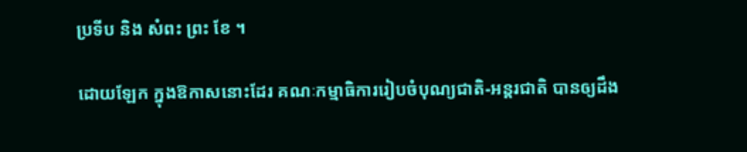ប្រទីប និង សំពះ ព្រះ ខែ ។

ដោយឡែក ក្នុងឱកាសនោះដែរ គណៈកម្មាធិការរៀបចំបុណ្យជាតិ-អន្តរជាតិ បានឲ្យដឹង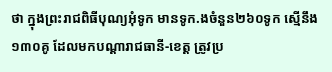ថា ក្នុងព្រះរាជពិធីបុណ្យអុំទូក មានទូក.ងចំនួន២៦០ទូក ស្មើនឹង១៣០គូ ដែលមកបណ្តារាជធានី-ខេត្ត ត្រូវប្រ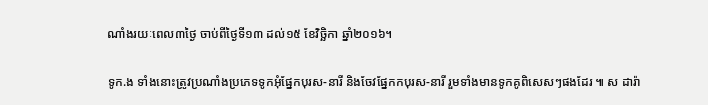ណាំងរយៈពេល៣ថ្ងៃ ចាប់ពីថ្ងៃទី១៣ ដល់១៥ ខែវិច្ឆិកា ឆ្នាំ២០១៦។

ទូក.ង ទាំងនោះត្រូវប្រណាំងប្រភេទទូកអុំផ្នែកបុរស-នារី និងចែវផ្នែកកបុរស-នារី រួមទាំងមានទូកគូពិសេសៗផងដែរ ៕ ស ដារ៉ា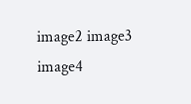image2 image3 image4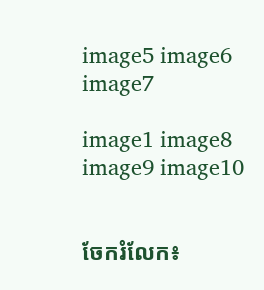image5 image6 image7

image1 image8 image9 image10


ចែករំលែក៖